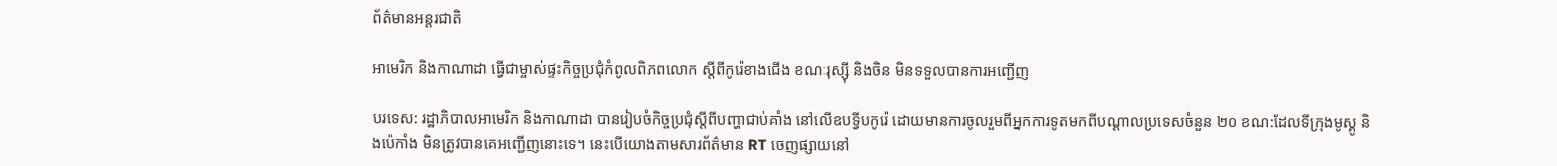ព័ត៌មានអន្តរជាតិ

អាមេរិក និងកាណាដា ធ្វើជាម្ចាស់ផ្ទះកិច្ចប្រជុំកំពូលពិភពលោក ស្តីពីកូរ៉េខាងជើង ខណៈរុស្ស៊ី និងចិន មិនទទួលបានការអញ្ជើញ

បរទេស: រដ្ឋាភិបាលអាមេរិក និងកាណាដា បានរៀបចំកិច្ចប្រជុំស្តីពីបញ្ហាជាប់គាំង នៅលើឧបទ្វីបកូរ៉េ ដោយមានការចូលរួមពីអ្នកការទូតមកពីបណ្ដាលប្រទេសចំនួន ២០ ខណ:ដែលទីក្រុងមូស្គូ និងប៉េកាំង មិនត្រូវបានគេអញ្ជើញនោះទេ។ នេះបើយោងតាមសារព័ត៌មាន RT ចេញផ្សាយនៅ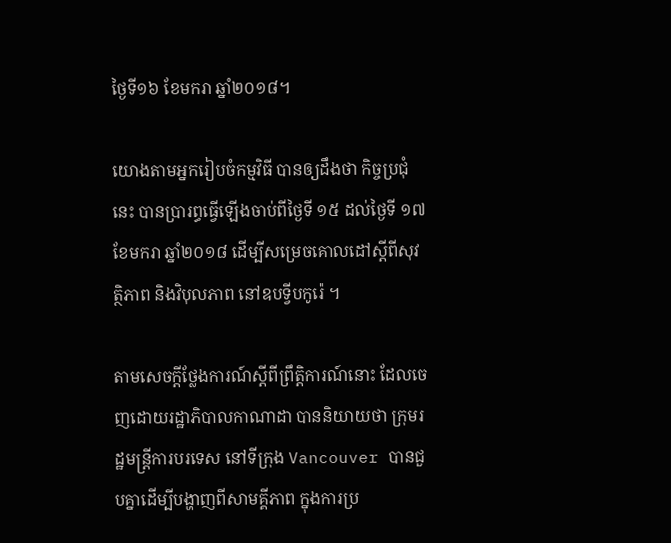ថ្ងៃទី១៦ ខែមករា ឆ្នាំ២០១៨។

យោងតាមអ្នករៀបចំកម្មវិធី បានឲ្យដឹងថា កិច្ចប្រជុំនេះ បានប្រារព្ធធ្វើឡើងចាប់ពីថ្ងៃទី ១៥ ដល់ថ្ងៃទី ១៧ ខែមករា ឆ្នាំ២០១៨ ដើម្បីសម្រេចគោលដៅស្ដីពីសុវត្ថិភាព និងវិបុលភាព នៅឧបទ្វីបកូរ៉េ ។

តាមសេចក្តីថ្លែងការណ៍ស្តីពីព្រឹត្តិការណ៍នោះ ដែលចេញដោយរដ្ឋាភិបាលកាណាដា បាននិយាយថា ក្រុមរដ្ឋមន្ត្រីការបរទេស នៅទីក្រុង Vancouver បានជួបគ្នាដើម្បីបង្ហាញពីសាមគ្គីភាព ក្នុងការប្រ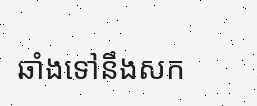ឆាំងទៅនឹងសក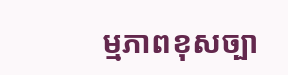ម្មភាពខុសច្បា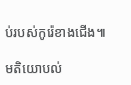ប់របស់កូរ៉េខាងជើង៕

មតិយោបល់